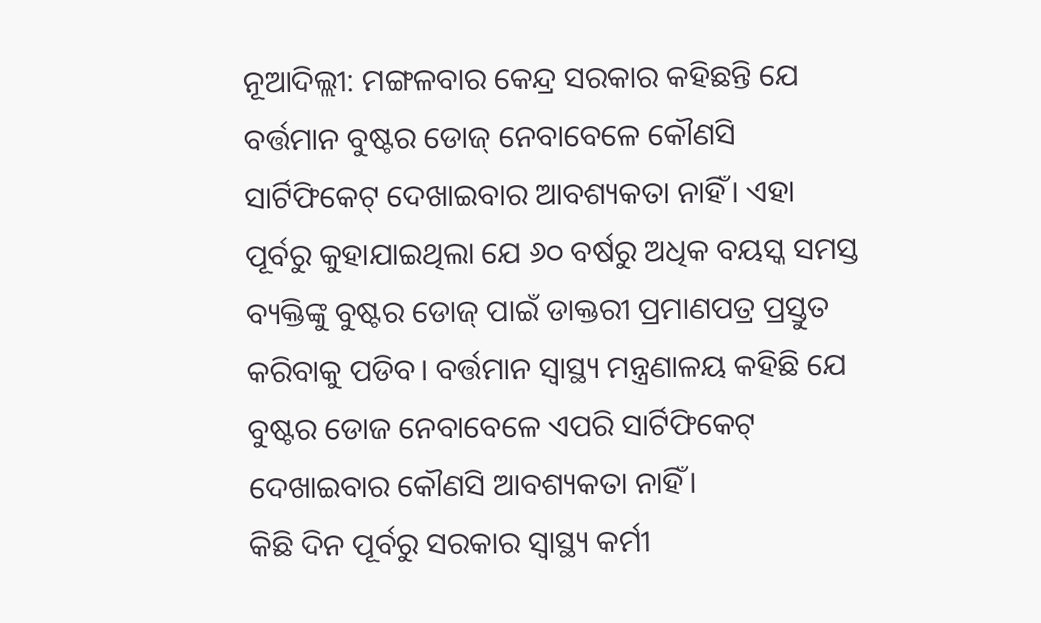ନୂଆଦିଲ୍ଲୀ: ମଙ୍ଗଳବାର କେନ୍ଦ୍ର ସରକାର କହିଛନ୍ତି ଯେ ବର୍ତ୍ତମାନ ବୁଷ୍ଟର ଡୋଜ୍ ନେବାବେଳେ କୌଣସି ସାର୍ଟିଫିକେଟ୍ ଦେଖାଇବାର ଆବଶ୍ୟକତା ନାହିଁ। ଏହା ପୂର୍ବରୁ କୁହାଯାଇଥିଲା ଯେ ୬୦ ବର୍ଷରୁ ଅଧିକ ବୟସ୍କ ସମସ୍ତ ବ୍ୟକ୍ତିଙ୍କୁ ବୁଷ୍ଟର ଡୋଜ୍ ପାଇଁ ଡାକ୍ତରୀ ପ୍ରମାଣପତ୍ର ପ୍ରସ୍ତୁତ କରିବାକୁ ପଡିବ। ବର୍ତ୍ତମାନ ସ୍ୱାସ୍ଥ୍ୟ ମନ୍ତ୍ରଣାଳୟ କହିଛି ଯେ ବୁଷ୍ଟର ଡୋଜ ନେବାବେଳେ ଏପରି ସାର୍ଟିଫିକେଟ୍ ଦେଖାଇବାର କୌଣସି ଆବଶ୍ୟକତା ନାହିଁ।
କିଛି ଦିନ ପୂର୍ବରୁ ସରକାର ସ୍ୱାସ୍ଥ୍ୟ କର୍ମୀ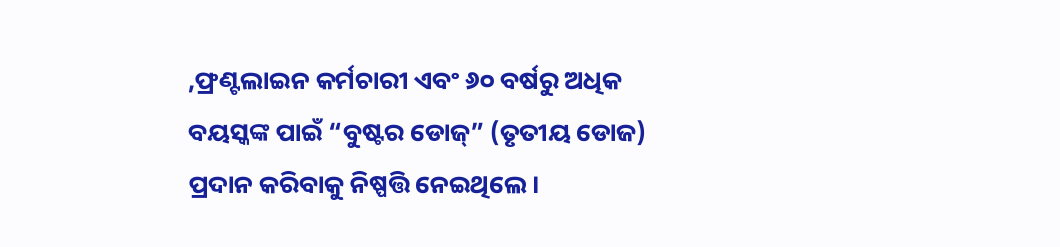,ଫ୍ରଣ୍ଟଲାଇନ କର୍ମଚାରୀ ଏବଂ ୬୦ ବର୍ଷରୁ ଅଧିକ ବୟସ୍କଙ୍କ ପାଇଁ “ବୁଷ୍ଟର ଡୋଜ୍” (ତୃତୀୟ ଡୋଜ) ପ୍ରଦାନ କରିବାକୁ ନିଷ୍ପତ୍ତି ନେଇଥିଲେ।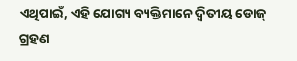ଏଥିପାଇଁ, ଏହି ଯୋଗ୍ୟ ବ୍ୟକ୍ତିମାନେ ଦ୍ୱିତୀୟ ଡୋଜ୍ ଗ୍ରହଣ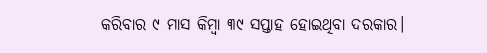କରିବାର ୯ ମାସ କିମ୍ବା ୩୯ ସପ୍ତାହ ହୋଇଥିବା ଦରକାର।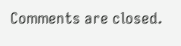Comments are closed.